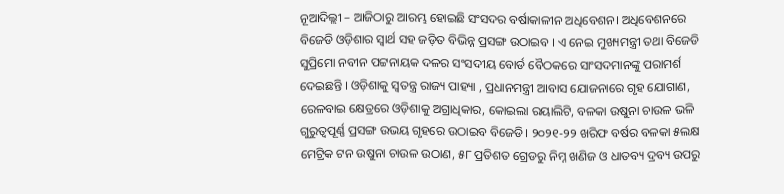ନୂଆଦିଲ୍ଲୀ – ଆଜିଠାରୁ ଆରମ୍ଭ ହୋଇଛି ସଂସଦର ବର୍ଷାକାଳୀନ ଅଧିବେଶନ। ଅଧିବେଶନରେ ବିଜେଡି ଓଡ଼ିଶାର ସ୍ୱାର୍ଥ ସହ ଜଡ଼ିତ ବିଭିନ୍ନ ପ୍ରସଙ୍ଗ ଉଠାଇବ । ଏ ନେଇ ମୁଖ୍ୟମନ୍ତ୍ରୀ ତଥା ବିଜେଡି ସୁପ୍ରିମୋ ନବୀନ ପଟ୍ଟନାୟକ ଦଳର ସଂସଦୀୟ ବୋର୍ଡ ବୈଠକରେ ସାଂସଦମାନଙ୍କୁ ପରାମର୍ଶ ଦେଇଛନ୍ତି । ଓଡ଼ିଶାକୁ ସ୍ବତନ୍ତ୍ର ରାଜ୍ୟ ପାହ୍ୟା , ପ୍ରଧାନମନ୍ତ୍ରୀ ଆବାସ ଯୋଜନାରେ ଗୃହ ଯୋଗାଣ, ରେଳବାଇ କ୍ଷେତ୍ରରେ ଓଡ଼ିଶାକୁ ଅଗ୍ରାଧିକାର, କୋଇଲା ରୟାଲିଟି, ବଳକା ଉଷୁନା ଚାଉଳ ଭଳି ଗୁରୁତ୍ୱପୂର୍ଣ୍ଣ ପ୍ରସଙ୍ଗ ଉଭୟ ଗୃହରେ ଉଠାଇବ ବିଜେଡି। ୨୦୨୧-୨୨ ଖରିଫ ବର୍ଷର ବଳକା ୫ଲକ୍ଷ ମେଟ୍ରିକ ଟନ ଉଷୁନା ଚାଉଳ ଉଠାଣ, ୫୮ ପ୍ରତିଶତ ଗ୍ରେଡରୁ ନିମ୍ନ ଖଣିଜ ଓ ଧାତବ୍ୟ ଦ୍ରବ୍ୟ ଉପରୁ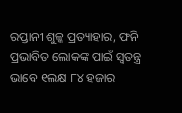ରପ୍ତାନୀ ଶୁଳ୍କ ପ୍ରତ୍ୟାହାର, ଫନି ପ୍ରଭାବିତ ଲୋକଙ୍କ ପାଇଁ ସ୍ବତନ୍ତ୍ର ଭାବେ ୧ଲକ୍ଷ ୮୪ ହଜାର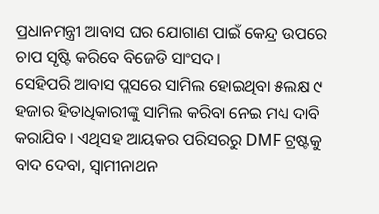ପ୍ରଧାନମନ୍ତ୍ରୀ ଆବାସ ଘର ଯୋଗାଣ ପାଇଁ କେନ୍ଦ୍ର ଉପରେ ଚାପ ସୃଷ୍ଟି କରିବେ ବିଜେଡି ସାଂସଦ।
ସେହିପରି ଆବାସ ପ୍ଲସରେ ସାମିଲ ହୋଇଥିବା ୫ଲକ୍ଷ ୯ ହଜାର ହିତାଧିକାରୀଙ୍କୁ ସାମିଲ କରିବା ନେଇ ମଧ୍ୟ ଦାବି କରାଯିବ । ଏଥିସହ ଆୟକର ପରିସରରୁ DMF ଟ୍ରଷ୍ଟକୁ ବାଦ ଦେବା, ସ୍ବାମୀନାଥନ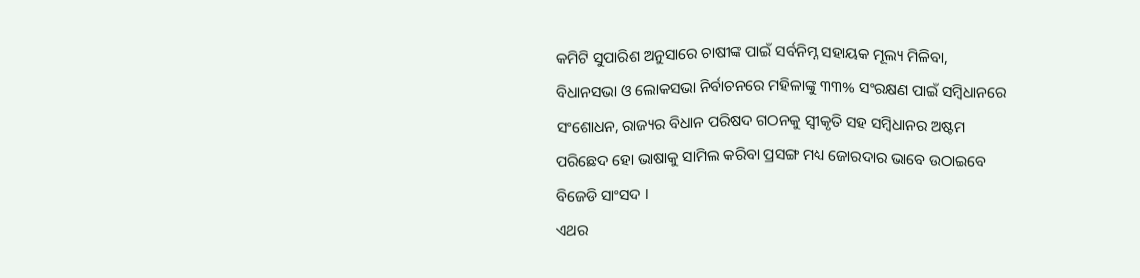କମିଟି ସୁପାରିଶ ଅନୁସାରେ ଚାଷୀଙ୍କ ପାଇଁ ସର୍ବନିମ୍ନ ସହାୟକ ମୂଲ୍ୟ ମିଳିବା, ବିଧାନସଭା ଓ ଲୋକସଭା ନିର୍ବାଚନରେ ମହିଳାଙ୍କୁ ୩୩% ସଂରକ୍ଷଣ ପାଇଁ ସମ୍ବିଧାନରେ ସଂଶୋଧନ, ରାଜ୍ୟର ବିଧାନ ପରିଷଦ ଗଠନକୁ ସ୍ବୀକୃତି ସହ ସମ୍ବିଧାନର ଅଷ୍ଟମ ପରିଛେଦ ହୋ ଭାଷାକୁ ସାମିଲ କରିବା ପ୍ରସଙ୍ଗ ମଧ୍ୟ ଜୋରଦାର ଭାବେ ଉଠାଇବେ ବିଜେଡି ସାଂସଦ ।
ଏଥର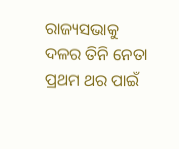ରାଜ୍ୟସଭାକୁ ଦଳର ତିନି ନେତା ପ୍ରଥମ ଥର ପାଇଁ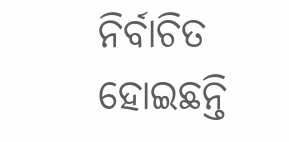ନିର୍ବାଚିତ ହୋଇଛନ୍ତି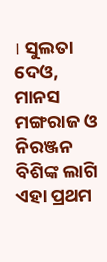। ସୁଲତା ଦେଓ, ମାନସ ମଙ୍ଗରାଜ ଓ ନିରଞ୍ଜନ ବିଶିଙ୍କ ଲାଗି ଏହା ପ୍ରଥମ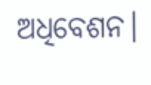ଅଧିବେଶନ।